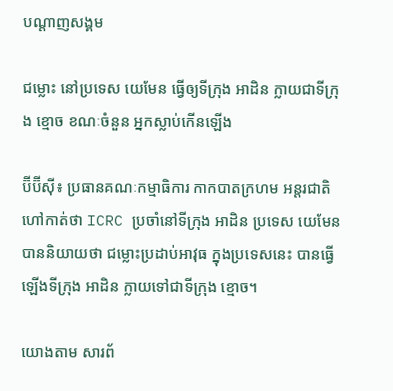បណ្តាញសង្គម

ជម្លោះ នៅប្រទេស យេមែន ធ្វើឲ្យទីក្រុង អាដិន ក្លាយជាទីក្រុង ខ្មោច ខណៈចំនួន អ្នកស្លាប់កើនឡើង

ប៊ីប៊ីស៊ី៖ ប្រធានគណៈកម្មាធិការ កាកបាតក្រហម អន្តរជាតិ ហៅកាត់ថា ICRC ប្រចាំនៅទីក្រុង អាដិន ប្រទេស យេមែន បាននិយាយថា ជម្លោះប្រដាប់អាវុធ ក្នុងប្រទេសនេះ បានធ្វើឡើងទីក្រុង អាដិន ក្លាយទៅជាទីក្រុង ខ្មោច។

យោងតាម សារព័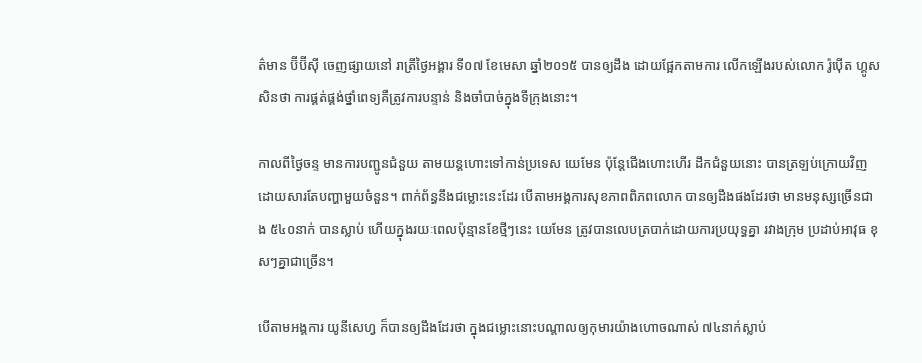ត៌មាន ប៊ីប៊ីស៊ី ចេញផ្សាយនៅ រាត្រីថ្ងៃអង្គារ ទី០៧ ខែមេសា ឆ្នាំ២០១៥ បានឲ្យដឹង ដោយផ្អែកតាមការ លើកឡើងរបស់លោក រ៉ូប៉ើត ហ្គូសសិនថា ការផ្គត់ផ្គង់ថ្នាំពេទ្យគឺត្រូវការបន្ទាន់ និងចាំបាច់ក្នុងទីក្រុងនោះ។

កាលពីថ្ងៃចន្ទ មានការបញ្ជូនជំនួយ តាមយន្តហោះទៅកាន់ប្រទេស យេមែន ប៉ុន្តែជើងហោះហើរ ដឹកជំនួយនោះ បានត្រឡប់ក្រោយវិញ ដោយសារតែបញ្ហាមួយចំនួន។ ពាក់ព័ន្ធនឹងជម្លោះនេះដែរ បើតាមអង្គការសុខភាពពិភពលោក បានឲ្យដឹងផងដែរថា មានមនុស្សច្រើនជាង ៥៤០នាក់ បានស្លាប់ ហើយក្នុងរយៈពេលប៉ុន្មានខែថ្មីៗនេះ យេមែន ត្រូវបានលេបត្របាក់ដោយការប្រយុទ្ធគ្នា រវាងក្រុម ប្រដាប់អាវុធ ខុសៗគ្នាជាច្រើន។

បើតាមអង្គការ យូនីសេហ្វ ក៏បានឲ្យដឹងដែរថា ក្នុងជម្លោះនោះបណ្តាលឲ្យកុមារយ៉ាងហោចណាស់ ៧៤នាក់ស្លាប់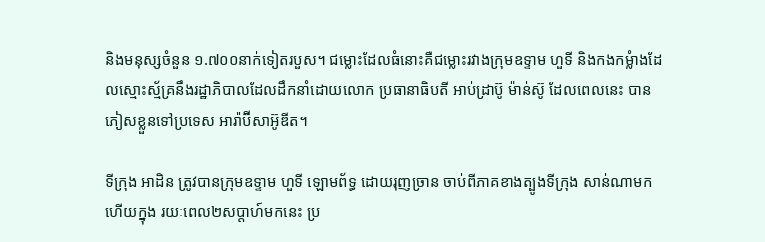និងមនុស្សចំនួន ១.៧០០នាក់ទៀតរបួស។ ជម្លោះដែលធំនោះគឺជម្លោះរវាងក្រុមឧទ្ទាម ហួទី និងកងកម្លំាងដែលស្មោះស្ម័គ្រនឹងរដ្ឋាភិបាលដែលដឹកនាំដោយលោក ប្រធានាធិបតី អាប់ដ្រាប៊ូ ម៉ាន់ស៊ូ ដែលពេលនេះ បានភៀសខ្លួនទៅប្រទេស អារ៉ាប៊ីសាអ៊ូឌីត។

ទីក្រុង អាដិន ត្រូវបានក្រុមឧទ្ទាម ហួទី ឡោមព័ទ្ធ ដោយរុញច្រាន ចាប់ពីភាគខាងត្បូងទីក្រុង សាន់ណាមក ហើយក្នុង រយៈពេល២សប្តាហ៍មកនេះ ប្រ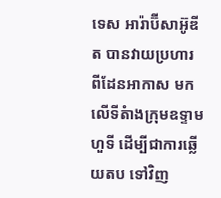ទេស អារ៉ាប៊ីសាអ៊ូឌីត បានវាយប្រហារ ពីដែនអាកាស មកលើទីតំាងក្រុមឧទ្ទាមហួទី ដើម្បីជាការឆ្លើយតប ទៅវិញ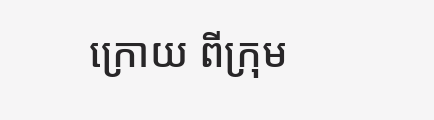ក្រោយ ពីក្រុម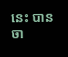នេះ បានចា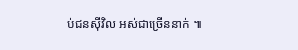ប់ជនស៊ីវិល អស់ជាច្រើននាក់ ៕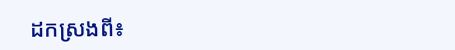ដកស្រងពី៖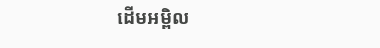ដើមអម្ពិល